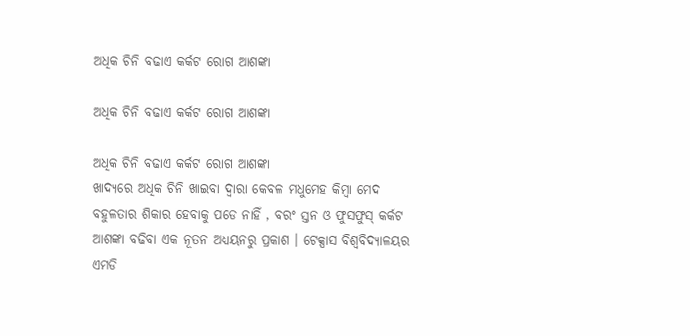ଅଧିକ ଚିନି ବଢାଏ କର୍କଟ ରୋଗ ଆଶଙ୍କା

ଅଧିକ ଚିନି ବଢାଏ କର୍କଟ ରୋଗ ଆଶଙ୍କା

ଅଧିକ ଚିନି ବଢାଏ କର୍କଟ ରୋଗ ଆଶଙ୍କା
ଖାଦ୍ୟରେ ଅଧିକ ଚିନି ଖାଇବା ଦ୍ୱାରା କେବଳ ମଧୁମେହ କିମ୍ବା ମେଦ ବହୁଳତାର ଶିକାର ହେବାକୁ ପଡେ ନାହିଁ , ବରଂ ସ୍ତନ ଓ ଫୁସଫୁସ୍ କର୍କଟ ଆଶଙ୍କା ବଢିବା ଏକ ନୂତନ ଅଧ୍ୟୟନରୁ ପ୍ରକାଶ । ଟେକ୍ସାସ ବିଶ୍ୱବିଦ୍ୟାଳୟର ଏମଡି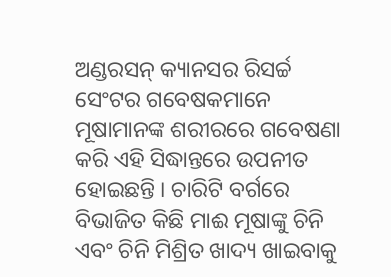ଅଣ୍ଡରସନ୍ କ୍ୟାନସର ରିସର୍ଚ୍ଚ ସେଂଟର ଗବେଷକମାନେ ମୂଷାମାନଙ୍କ ଶରୀରରେ ଗବେଷଣା କରି ଏହି ସିଦ୍ଧାନ୍ତରେ ଉପନୀତ ହୋଇଛନ୍ତି । ଚାରିଟି ବର୍ଗରେ ବିଭାଜିତ କିଛି ମାଈ ମୂଷାଙ୍କୁ ଚିନି ଏବଂ ଚିନି ମିଶ୍ରିତ ଖାଦ୍ୟ ଖାଇବାକୁ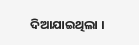ଦିଆଯାଇଥିଲା ।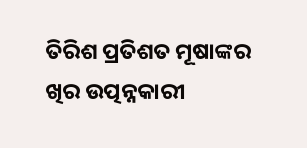ତିରିଶ ପ୍ରତିଶତ ମୂଷାଙ୍କର ଖିର ଉତ୍ପନ୍ନକାରୀ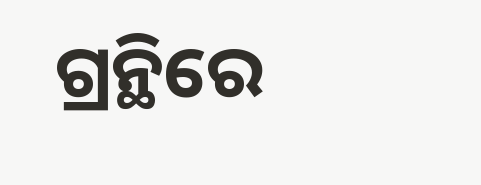ଗ୍ରନ୍ଥିରେ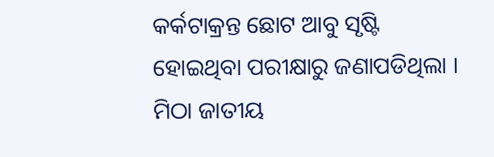କର୍କଟାକ୍ରନ୍ତ ଛୋଟ ଆବୁ ସୃଷ୍ଟି ହୋଇଥିବା ପରୀକ୍ଷାରୁ ଜଣାପଡିଥିଲା । ମିଠା ଜାତୀୟ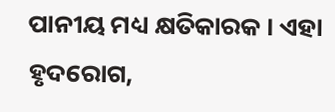ପାନୀୟ ମଧ୍ୟ କ୍ଷତିକାରକ । ଏହା ହୃଦରୋଗ,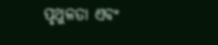ପୃଥୁଳତା ଏବଂ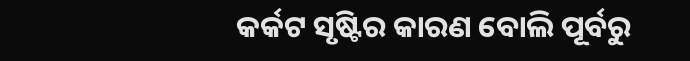କର୍କଟ ସୃଷ୍ଟିର କାରଣ ବୋଲି ପୂର୍ବରୁ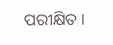ପରୀକ୍ଷିତ ।